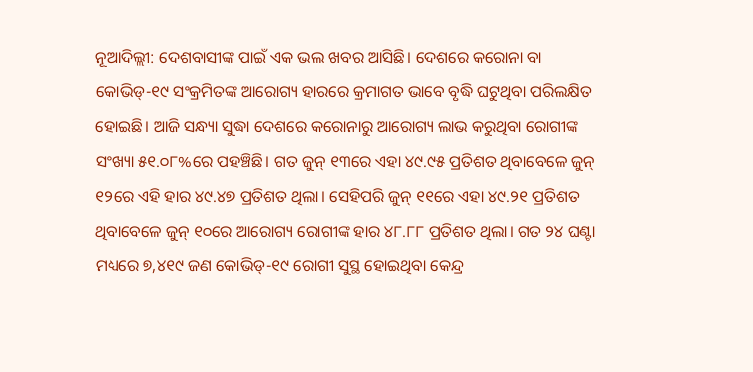ନୂଆଦିଲ୍ଲୀ: ଦେଶବାସୀଙ୍କ ପାଇଁ ଏକ ଭଲ ଖବର ଆସିଛି। ଦେଶରେ କରୋନା ବା କୋଭିଡ୍-୧୯ ସଂକ୍ରମିତଙ୍କ ଆରୋଗ୍ୟ ହାରରେ କ୍ରମାଗତ ଭାବେ ବୃଦ୍ଧି ଘଟୁଥିବା ପରିଲକ୍ଷିତ ହୋଇଛି। ଆଜି ସନ୍ଧ୍ୟା ସୁଦ୍ଧା ଦେଶରେ କରୋନାରୁ ଆରୋଗ୍ୟ ଲାଭ କରୁଥିବା ରୋଗୀଙ୍କ ସଂଖ୍ୟା ୫୧.୦୮%ରେ ପହଞ୍ଚିଛି। ଗତ ଜୁନ୍ ୧୩ରେ ଏହା ୪୯.୯୫ ପ୍ରତିଶତ ଥିବାବେଳେ ଜୁନ୍ ୧୨ରେ ଏହି ହାର ୪୯.୪୭ ପ୍ରତିଶତ ଥିଲା। ସେହିପରି ଜୁନ୍ ୧୧ରେ ଏହା ୪୯.୨୧ ପ୍ରତିଶତ ଥିବାବେଳେ ଜୁନ୍ ୧୦ରେ ଆରୋଗ୍ୟ ରୋଗୀଙ୍କ ହାର ୪୮.୮୮ ପ୍ରତିଶତ ଥିଲା। ଗତ ୨୪ ଘଣ୍ଟା ମଧ୍ୟରେ ୭,୪୧୯ ଜଣ କୋଭିଡ୍-୧୯ ରୋଗୀ ସୁସ୍ଥ ହୋଇଥିବା କେନ୍ଦ୍ର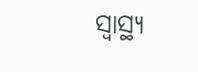ସ୍ୱାସ୍ଥ୍ୟ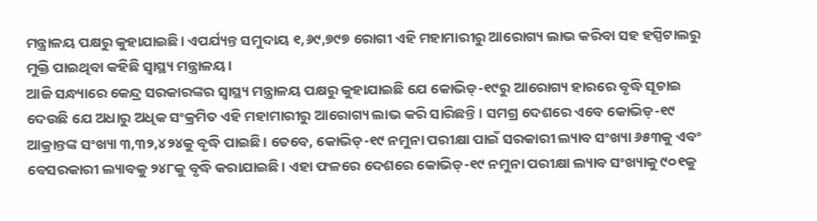ମନ୍ତ୍ରାଳୟ ପକ୍ଷରୁ କୁହାଯାଇଛି। ଏପର୍ଯ୍ୟନ୍ତ ସମୁଦାୟ ୧,୬୯,୭୯୭ ରୋଗୀ ଏହି ମହାମାରୀରୁ ଆରୋଗ୍ୟ ଲାଭ କରିବା ସହ ହସ୍ପିଟାଲରୁ ମୁକ୍ତି ପାଇଥିବା କହିଛି ସ୍ୱାସ୍ଥ୍ୟ ମନ୍ତ୍ରାଳୟ।
ଆଜି ସନ୍ଧ୍ୟାରେ କେନ୍ଦ୍ର ସରକାରଙ୍କର ସ୍ୱାସ୍ଥ୍ୟ ମନ୍ତ୍ରାଳୟ ପକ୍ଷରୁ କୁହାଯାଇଛି ଯେ କୋଭିଡ୍-୧୯ରୁ ଆରୋଗ୍ୟ ହାରରେ ବୃଦ୍ଧି ସୂଚାଇ ଦେଉଛି ଯେ ଅଧାରୁ ଅଧିକ ସଂକ୍ରମିତ ଏହି ମହାମାରୀରୁ ଆରୋଗ୍ୟ ଲାଭ କରି ସାରିଛନ୍ତି। ସମଗ୍ର ଦେଶରେ ଏବେ କୋଭିଡ୍-୧୯ ଆକ୍ରାନ୍ତଙ୍କ ସଂଖ୍ୟା ୩,୩୨,୪୨୪କୁ ବୃଦ୍ଧି ପାଇଛି। ତେବେ, କୋଭିଡ୍-୧୯ ନମୁନା ପରୀକ୍ଷା ପାଇଁ ସରକାରୀ ଲ୍ୟାବ ସଂଖ୍ୟା ୬୫୩କୁ ଏବଂ ବେସରକାରୀ ଲ୍ୟାବକୁ ୨୪୮କୁ ବୃଦ୍ଧି କରାଯାଇଛି। ଏହା ଫଳରେ ଦେଶରେ କୋଭିଡ୍-୧୯ ନମୁନା ପରୀକ୍ଷା ଲ୍ୟାବ ସଂଖ୍ୟାକୁ ୯୦୧କୁ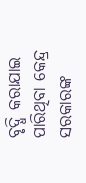ବୃଦ୍ଧି କରାଯାଇ ପାରିଥିବା କେନ୍ଦ୍ର ସରକାରଙ୍କ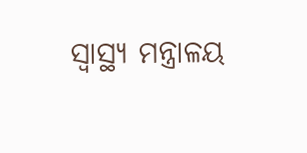ସ୍ୱାସ୍ଥ୍ୟ ମନ୍ତ୍ରାଳୟ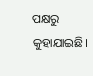ପକ୍ଷରୁ କୁହାଯାଇଛି।